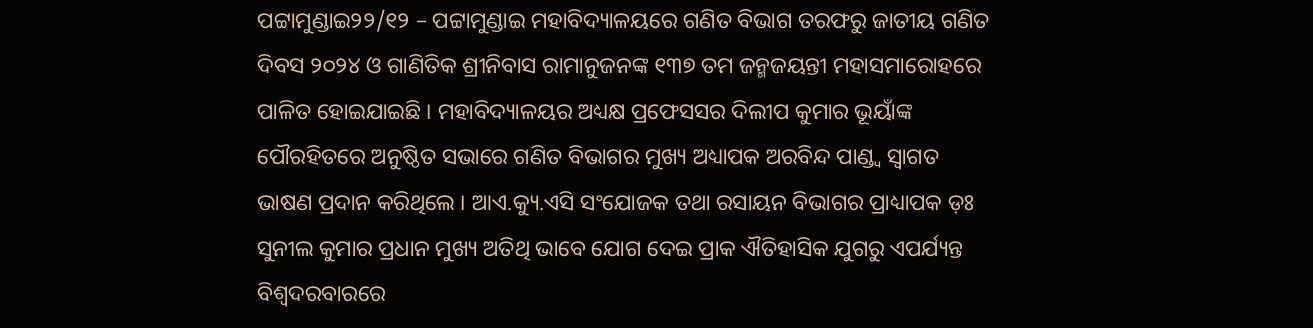ପଟ୍ଟାମୁଣ୍ଡାଇ୨୨/୧୨ – ପଟ୍ଟାମୁଣ୍ଡାଇ ମହାବିଦ୍ୟାଳୟରେ ଗଣିତ ବିଭାଗ ତରଫରୁ ଜାତୀୟ ଗଣିତ ଦିବସ ୨୦୨୪ ଓ ଗାଣିତିକ ଶ୍ରୀନିବାସ ରାମାନୁଜନଙ୍କ ୧୩୭ ତମ ଜନ୍ମଜୟନ୍ତୀ ମହାସମାରୋହରେ ପାଳିତ ହୋଇଯାଇଛି । ମହାବିଦ୍ୟାଳୟର ଅଧ୍ୟକ୍ଷ ପ୍ରଫେସସର ଦିଲୀପ କୁମାର ଭୂୟାଁଙ୍କ ପୌରହିତରେ ଅନୁଷ୍ଠିତ ସଭାରେ ଗଣିତ ବିଭାଗର ମୁଖ୍ୟ ଅଧ୍ୟାପକ ଅରବିନ୍ଦ ପାଣ୍ଡ୍ୱ ସ୍ୱାଗତ ଭାଷଣ ପ୍ରଦାନ କରିଥିଲେ । ଆଏ.କ୍ୟୁ.ଏସି ସଂଯୋଜକ ତଥା ରସାୟନ ବିଭାଗର ପ୍ରାଧ୍ୟାପକ ଡ଼ଃ ସୁନୀଲ କୁମାର ପ୍ରଧାନ ମୁଖ୍ୟ ଅତିଥି ଭାବେ ଯୋଗ ଦେଇ ପ୍ରାକ ଐତିହାସିକ ଯୁଗରୁ ଏପର୍ଯ୍ୟନ୍ତ ବିଶ୍ୱଦରବାରରେ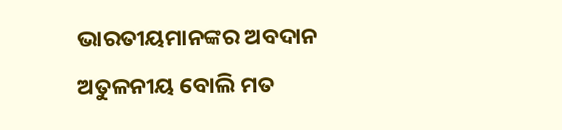ଭାରତୀୟମାନଙ୍କର ଅବଦାନ ଅତୁଳନୀୟ ବୋଲି ମତ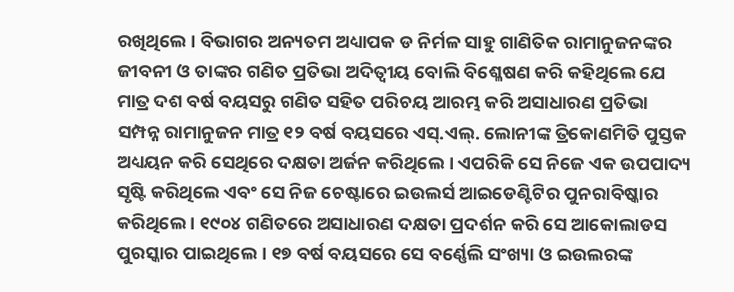ରଖିଥିଲେ । ବିଭାଗର ଅନ୍ୟତମ ଅଧ୍ୟାପକ ଡ ନିର୍ମଳ ସାହୁ ଗାଣିତିକ ରାମାନୁଜନଙ୍କର ଜୀବନୀ ଓ ତାଙ୍କର ଗଣିତ ପ୍ରତିଭା ଅଦିତ୍ୱୀୟ ବୋଲି ବିଶ୍ଳେଷଣ କରି କହିଥିଲେ ଯେ ମାତ୍ର ଦଶ ବର୍ଷ ବୟସରୁ ଗଣିତ ସହିତ ପରିଚୟ ଆରମ୍ଭ କରି ଅସାଧାରଣ ପ୍ରତିଭା ସମ୍ପନ୍ନ ରାମାନୁଜନ ମାତ୍ର ୧୨ ବର୍ଷ ବୟସରେ ଏସ୍.ଏଲ୍. ଲୋନୀଙ୍କ ତ୍ରିକୋଣମିତି ପୁସ୍ତକ ଅଧ୍ୟୟନ କରି ସେଥିରେ ଦକ୍ଷତା ଅର୍ଜନ କରିଥିଲେ । ଏପରିକି ସେ ନିଜେ ଏକ ଉପପାଦ୍ୟ ସୃଷ୍ଟି କରିଥିଲେ ଏବଂ ସେ ନିଜ ଚେଷ୍ଟାରେ ଇଉଲର୍ସ ଆଇଡେଣ୍ଟିଟିର ପୁନରାବିଷ୍କାର କରିଥିଲେ । ୧୯୦୪ ଗଣିତରେ ଅସାଧାରଣ ଦକ୍ଷତା ପ୍ରଦର୍ଶନ କରି ସେ ଆକୋଲାଡସ ପୁରସ୍କାର ପାଇଥିଲେ। ୧୭ ବର୍ଷ ବୟସରେ ସେ ବର୍ଣ୍ଣେଲି ସଂଖ୍ୟା ଓ ଇଉଲରଙ୍କ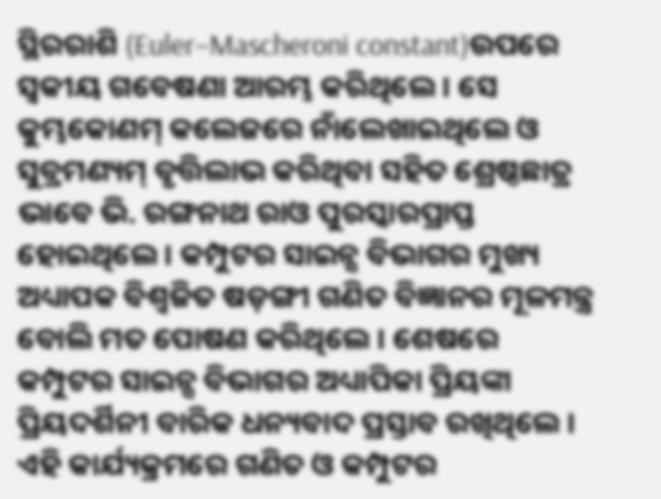ସ୍ଥିରରାଶି (Euler–Mascheroni constant)ଉପରେ ସ୍ୱକୀୟ ଗବେଷଣା ଆରମ୍ଭ କରିଥିଲେ। ସେ କୁମ୍ଭକୋଣମ୍ କଲେଜରେ ନାଁଲେଖାଇଥିଲେ ଓ ସୁବ୍ରମଣ୍ୟମ୍ ବୃତ୍ତିଲାଭ କରିଥିବା ସହିତ ଶ୍ରେଷ୍ଠଛାତ୍ର ଭାବେ ଭି. ରଙ୍ଗନାଥ ରାଓ ପୁରସ୍କାରପ୍ରାପ୍ତ ହୋଇଥିଲେ । କମ୍ପୁଟର ସାଇନ୍ସ ବିଭାଗର ମୁଖ୍ୟ ଅଧ୍ୟାପକ ବିଶ୍ୱଜିତ ଷଡ଼ଙ୍ଗୀ ଗଣିତ ବିଜ୍ଞାନର ମୂଳମନ୍ତ୍ର ବୋଲି ମତ ପୋଷଣ କରିଥିଲେ । ଶେଷରେ କମ୍ପୁଟର ସାଇନ୍ସ ବିଭାଗର ଅଧ୍ୟାପିକା ପ୍ରିୟଙ୍କା ପ୍ରିୟଦର୍ଶିନୀ ବାରିକ ଧନ୍ୟବାଦ ପ୍ରସ୍ତାବ ରଖିଥିଲେ । ଏହି କାର୍ଯ୍ୟକ୍ରମରେ ଗଣିତ ଓ କମ୍ପୁଟର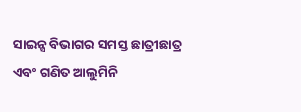ସାଇନ୍ସ ବିଭାଗର ସମସ୍ତ ଛାତ୍ରୀଛାତ୍ର ଏବଂ ଗଣିତ ଆଲୁମିନି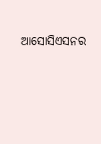ଆସୋସିଏସନର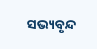ସଭ୍ୟବୃନ୍ଦ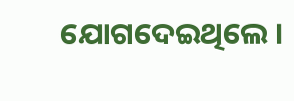ଯୋଗଦେଇଥିଲେ ।